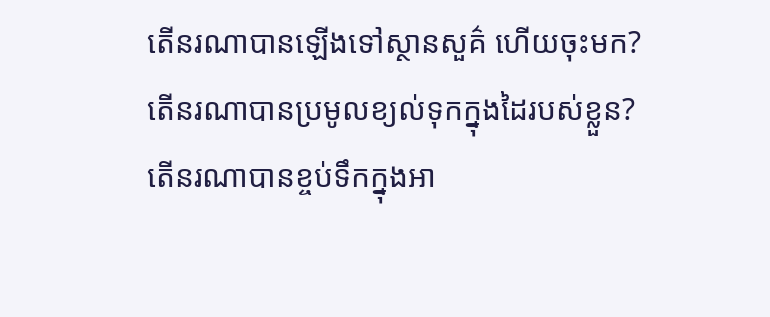តើនរណាបានឡើងទៅស្ថានសួគ៌ ហើយចុះមក? តើនរណាបានប្រមូលខ្យល់ទុកក្នុងដៃរបស់ខ្លួន? តើនរណាបានខ្ចប់ទឹកក្នុងអា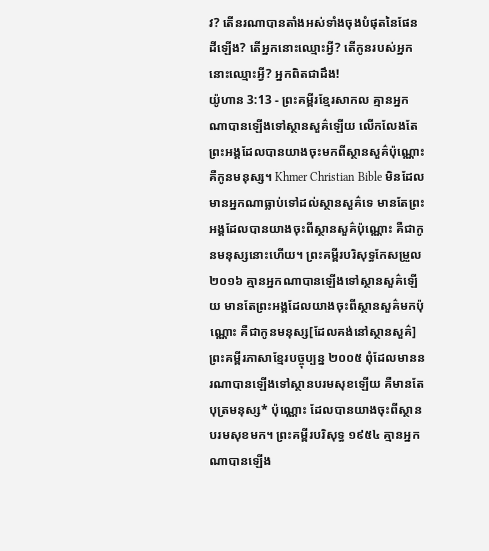វ? តើនរណាបានតាំងអស់ទាំងចុងបំផុតនៃផែនដីឡើង? តើអ្នកនោះឈ្មោះអ្វី? តើកូនរបស់អ្នកនោះឈ្មោះអ្វី? អ្នកពិតជាដឹង!
យ៉ូហាន 3:13 - ព្រះគម្ពីរខ្មែរសាកល គ្មានអ្នកណាបានឡើងទៅស្ថានសួគ៌ឡើយ លើកលែងតែព្រះអង្គដែលបានយាងចុះមកពីស្ថានសួគ៌ប៉ុណ្ណោះ គឺកូនមនុស្ស។ Khmer Christian Bible មិនដែលមានអ្នកណាធ្លាប់ទៅដល់ស្ថានសួគ៌ទេ មានតែព្រះអង្គដែលបានយាងចុះពីស្ថានសួគ៌ប៉ុណ្ណោះ គឺជាកូនមនុស្សនោះហើយ។ ព្រះគម្ពីរបរិសុទ្ធកែសម្រួល ២០១៦ គ្មានអ្នកណាបានឡើងទៅស្ថានសួគ៌ឡើយ មានតែព្រះអង្គដែលយាងចុះពីស្ថានសួគ៌មកប៉ុណ្ណោះ គឺជាកូនមនុស្ស[ដែលគង់នៅស្ថានសួគ៌] ព្រះគម្ពីរភាសាខ្មែរបច្ចុប្បន្ន ២០០៥ ពុំដែលមាននរណាបានឡើងទៅស្ថានបរមសុខឡើយ គឺមានតែបុត្រមនុស្ស* ប៉ុណ្ណោះ ដែលបានយាងចុះពីស្ថានបរមសុខមក។ ព្រះគម្ពីរបរិសុទ្ធ ១៩៥៤ គ្មានអ្នកណាបានឡើង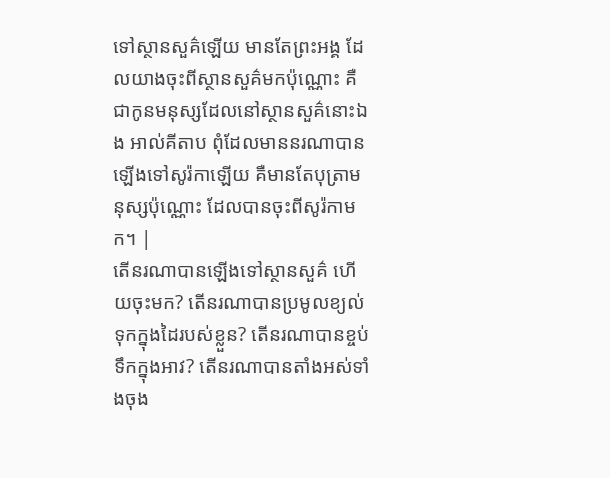ទៅស្ថានសួគ៌ឡើយ មានតែព្រះអង្គ ដែលយាងចុះពីស្ថានសួគ៌មកប៉ុណ្ណោះ គឺជាកូនមនុស្សដែលនៅស្ថានសួគ៌នោះឯង អាល់គីតាប ពុំដែលមាននរណាបានឡើងទៅសូរ៉កាឡើយ គឺមានតែបុត្រាមនុស្សប៉ុណ្ណោះ ដែលបានចុះពីសូរ៉កាមក។ |
តើនរណាបានឡើងទៅស្ថានសួគ៌ ហើយចុះមក? តើនរណាបានប្រមូលខ្យល់ទុកក្នុងដៃរបស់ខ្លួន? តើនរណាបានខ្ចប់ទឹកក្នុងអាវ? តើនរណាបានតាំងអស់ទាំងចុង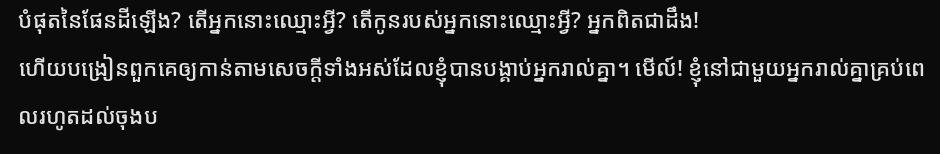បំផុតនៃផែនដីឡើង? តើអ្នកនោះឈ្មោះអ្វី? តើកូនរបស់អ្នកនោះឈ្មោះអ្វី? អ្នកពិតជាដឹង!
ហើយបង្រៀនពួកគេឲ្យកាន់តាមសេចក្ដីទាំងអស់ដែលខ្ញុំបានបង្គាប់អ្នករាល់គ្នា។ មើល៍! ខ្ញុំនៅជាមួយអ្នករាល់គ្នាគ្រប់ពេលរហូតដល់ចុងប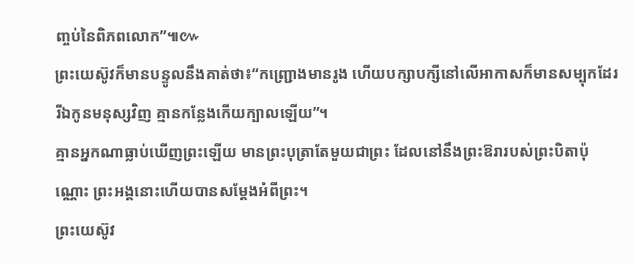ញ្ចប់នៃពិភពលោក”៕៚
ព្រះយេស៊ូវក៏មានបន្ទូលនឹងគាត់ថា៖“កញ្ជ្រោងមានរូង ហើយបក្សាបក្សីនៅលើអាកាសក៏មានសម្បុកដែរ រីឯកូនមនុស្សវិញ គ្មានកន្លែងកើយក្បាលឡើយ”។
គ្មានអ្នកណាធ្លាប់ឃើញព្រះឡើយ មានព្រះបុត្រាតែមួយជាព្រះ ដែលនៅនឹងព្រះឱរារបស់ព្រះបិតាប៉ុណ្ណោះ ព្រះអង្គនោះហើយបានសម្ដែងអំពីព្រះ។
ព្រះយេស៊ូវ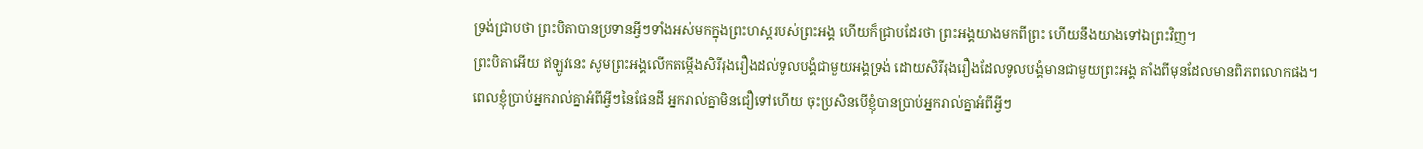ទ្រង់ជ្រាបថា ព្រះបិតាបានប្រទានអ្វីៗទាំងអស់មកក្នុងព្រះហស្តរបស់ព្រះអង្គ ហើយក៏ជ្រាបដែរថា ព្រះអង្គយាងមកពីព្រះ ហើយនឹងយាងទៅឯព្រះវិញ។
ព្រះបិតាអើយ ឥឡូវនេះ សូមព្រះអង្គលើកតម្កើងសិរីរុងរឿងដល់ទូលបង្គំជាមួយអង្គទ្រង់ ដោយសិរីរុងរឿងដែលទូលបង្គំមានជាមួយព្រះអង្គ តាំងពីមុនដែលមានពិភពលោកផង។
ពេលខ្ញុំប្រាប់អ្នករាល់គ្នាអំពីអ្វីៗនៃផែនដី អ្នករាល់គ្នាមិនជឿទៅហើយ ចុះប្រសិនបើខ្ញុំបានប្រាប់អ្នករាល់គ្នាអំពីអ្វីៗ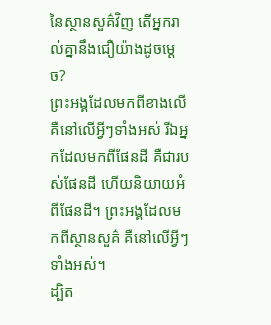នៃស្ថានសួគ៌វិញ តើអ្នករាល់គ្នានឹងជឿយ៉ាងដូចម្ដេច?
ព្រះអង្គដែលមកពីខាងលើ គឺនៅលើអ្វីៗទាំងអស់ រីឯអ្នកដែលមកពីផែនដី គឺជារបស់ផែនដី ហើយនិយាយអំពីផែនដី។ ព្រះអង្គដែលមកពីស្ថានសួគ៌ គឺនៅលើអ្វីៗទាំងអស់។
ដ្បិត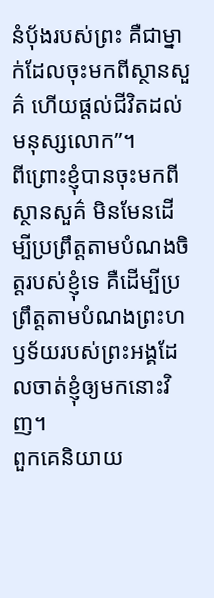នំប៉័ងរបស់ព្រះ គឺជាម្នាក់ដែលចុះមកពីស្ថានសួគ៌ ហើយផ្ដល់ជីវិតដល់មនុស្សលោក”។
ពីព្រោះខ្ញុំបានចុះមកពីស្ថានសួគ៌ មិនមែនដើម្បីប្រព្រឹត្តតាមបំណងចិត្តរបស់ខ្ញុំទេ គឺដើម្បីប្រព្រឹត្តតាមបំណងព្រះហឫទ័យរបស់ព្រះអង្គដែលចាត់ខ្ញុំឲ្យមកនោះវិញ។
ពួកគេនិយាយ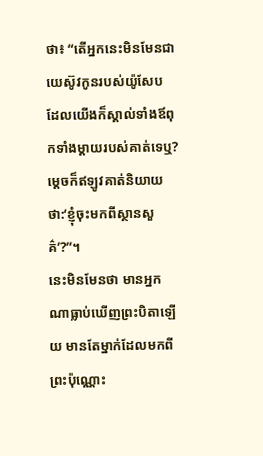ថា៖ “តើអ្នកនេះមិនមែនជាយេស៊ូវកូនរបស់យ៉ូសែប ដែលយើងក៏ស្គាល់ទាំងឪពុកទាំងម្ដាយរបស់គាត់ទេឬ? ម្ដេចក៏ឥឡូវគាត់និយាយថា:‘ខ្ញុំចុះមកពីស្ថានសួគ៌’?”។
នេះមិនមែនថា មានអ្នកណាធ្លាប់ឃើញព្រះបិតាឡើយ មានតែម្នាក់ដែលមកពីព្រះប៉ុណ្ណោះ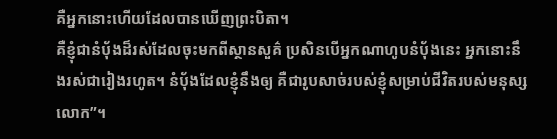គឺអ្នកនោះហើយដែលបានឃើញព្រះបិតា។
គឺខ្ញុំជានំប៉័ងដ៏រស់ដែលចុះមកពីស្ថានសួគ៌ ប្រសិនបើអ្នកណាហូបនំប៉័ងនេះ អ្នកនោះនឹងរស់ជារៀងរហូត។ នំប៉័ងដែលខ្ញុំនឹងឲ្យ គឺជារូបសាច់របស់ខ្ញុំសម្រាប់ជីវិតរបស់មនុស្សលោក”។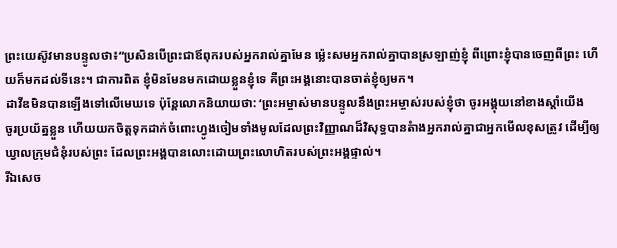ព្រះយេស៊ូវមានបន្ទូលថា៖“ប្រសិនបើព្រះជាឪពុករបស់អ្នករាល់គ្នាមែន ម្ល៉េះសមអ្នករាល់គ្នាបានស្រឡាញ់ខ្ញុំ ពីព្រោះខ្ញុំបានចេញពីព្រះ ហើយក៏មកដល់ទីនេះ។ ជាការពិត ខ្ញុំមិនមែនមកដោយខ្លួនខ្ញុំទេ គឺព្រះអង្គនោះបានចាត់ខ្ញុំឲ្យមក។
ដាវីឌមិនបានឡើងទៅលើមេឃទេ ប៉ុន្តែលោកនិយាយថា: ‘ព្រះអម្ចាស់មានបន្ទូលនឹងព្រះអម្ចាស់របស់ខ្ញុំថា ចូរអង្គុយនៅខាងស្ដាំយើង
ចូរប្រយ័ត្នខ្លួន ហើយយកចិត្តទុកដាក់ចំពោះហ្វូងចៀមទាំងមូលដែលព្រះវិញ្ញាណដ៏វិសុទ្ធបានតំាងអ្នករាល់គ្នាជាអ្នកមើលខុសត្រូវ ដើម្បីឲ្យឃ្វាលក្រុមជំនុំរបស់ព្រះ ដែលព្រះអង្គបានលោះដោយព្រះលោហិតរបស់ព្រះអង្គផ្ទាល់។
រីឯសេច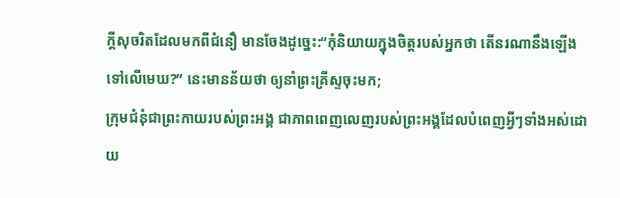ក្ដីសុចរិតដែលមកពីជំនឿ មានចែងដូច្នេះ:“កុំនិយាយក្នុងចិត្តរបស់អ្នកថា តើនរណានឹងឡើងទៅលើមេឃ?” នេះមានន័យថា ឲ្យនាំព្រះគ្រីស្ទចុះមក;
ក្រុមជំនុំជាព្រះកាយរបស់ព្រះអង្គ ជាភាពពេញលេញរបស់ព្រះអង្គដែលបំពេញអ្វីៗទាំងអស់ដោយ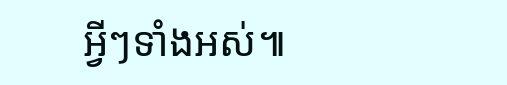អ្វីៗទាំងអស់៕